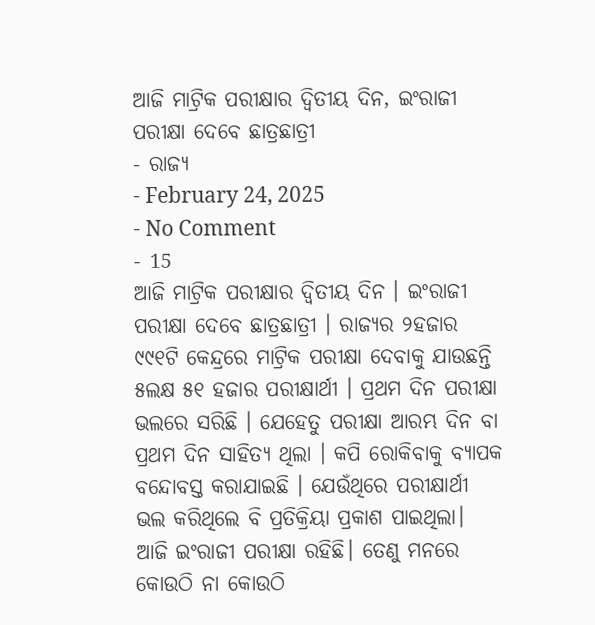ଆଜି ମାଟ୍ରିକ ପରୀକ୍ଷାର ଦ୍ୱିତୀୟ ଦିନ, ଇଂରାଜୀ ପରୀକ୍ଷା ଦେବେ ଛାତ୍ରଛାତ୍ରୀ
- ରାଜ୍ୟ
- February 24, 2025
- No Comment
- 15
ଆଜି ମାଟ୍ରିକ ପରୀକ୍ଷାର ଦ୍ୱିତୀୟ ଦିନ । ଇଂରାଜୀ ପରୀକ୍ଷା ଦେବେ ଛାତ୍ରଛାତ୍ରୀ । ରାଜ୍ୟର ୨ହଜାର ୯୯୧ଟି କେନ୍ଦ୍ରରେ ମାଟ୍ରିକ ପରୀକ୍ଷା ଦେବାକୁ ଯାଉଛନ୍ତି ୫ଲକ୍ଷ ୫୧ ହଜାର ପରୀକ୍ଷାର୍ଥୀ । ପ୍ରଥମ ଦିନ ପରୀକ୍ଷା ଭଲରେ ସରିଛି । ଯେହେତୁ ପରୀକ୍ଷା ଆରମ୍ଭ ଦିନ ବା ପ୍ରଥମ ଦିନ ସାହିତ୍ୟ ଥିଲା । କପି ରୋକିବାକୁ ବ୍ୟାପକ ବନ୍ଦୋବସ୍ତ କରାଯାଇଛି । ଯେଉଁଥିରେ ପରୀକ୍ଷାର୍ଥୀ ଭଲ କରିଥିଲେ ବି ପ୍ରତିକ୍ରିୟା ପ୍ରକାଶ ପାଇଥିଲା।
ଆଜି ଇଂରାଜୀ ପରୀକ୍ଷା ରହିଛି। ତେଣୁ ମନରେ କୋଉଠି ନା କୋଉଠି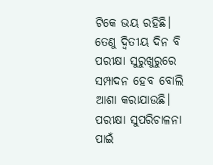ଟିକେ ଭୟ ରହିଛି। ତେଣୁ ଦ୍ୱିତୀୟ ଦିନ ବି ପରୀକ୍ଷା ସୁରୁଖୁରୁରେ ସମ୍ପାଦନ ହେବ ବୋଲି ଆଶା କରାଯାଉଛି। ପରୀକ୍ଷା ସୁପରିଚାଳନା ପାଇଁ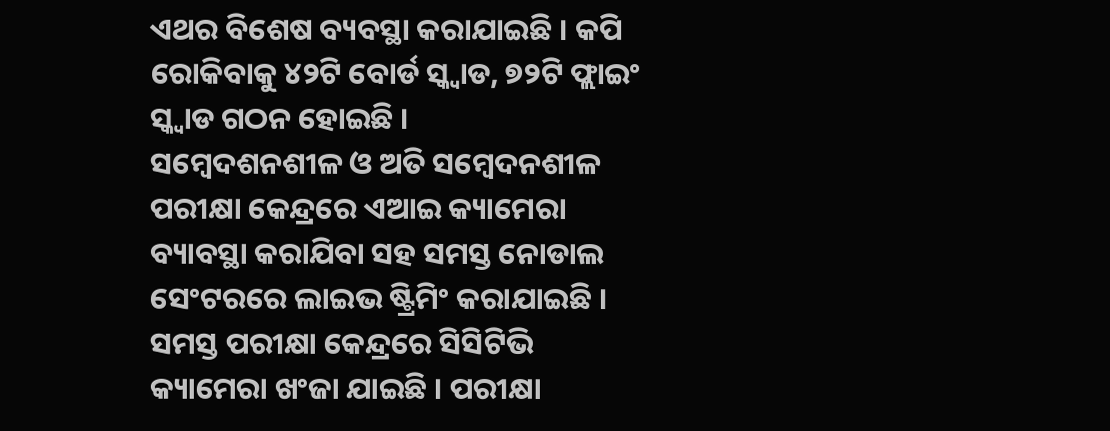ଏଥର ବିଶେଷ ବ୍ୟବସ୍ଥା କରାଯାଇଛି । କପି ରୋକିବାକୁ ୪୨ଟି ବୋର୍ଡ ସ୍କ୍ୱାଡ, ୭୨ଟି ଫ୍ଲାଇଂ ସ୍କ୍ୱାଡ ଗଠନ ହୋଇଛି ।
ସମ୍ବେଦଶନଶୀଳ ଓ ଅତି ସମ୍ବେଦନଶୀଳ ପରୀକ୍ଷା କେନ୍ଦ୍ରରେ ଏଆଇ କ୍ୟାମେରା ବ୍ୟାବସ୍ଥା କରାଯିବା ସହ ସମସ୍ତ ନୋଡାଲ ସେଂଟରରେ ଲାଇଭ ଷ୍ଟ୍ରିମିଂ କରାଯାଇଛି । ସମସ୍ତ ପରୀକ୍ଷା କେନ୍ଦ୍ରରେ ସିସିଟିଭି କ୍ୟାମେରା ଖଂଜା ଯାଇଛି । ପରୀକ୍ଷା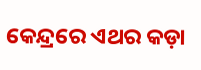କେନ୍ଦ୍ରରେ ଏଥର କଡ଼ା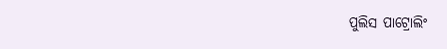ପୁଲିସ ପାଟ୍ରୋଲିଂ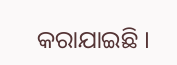କରାଯାଇଛି ।